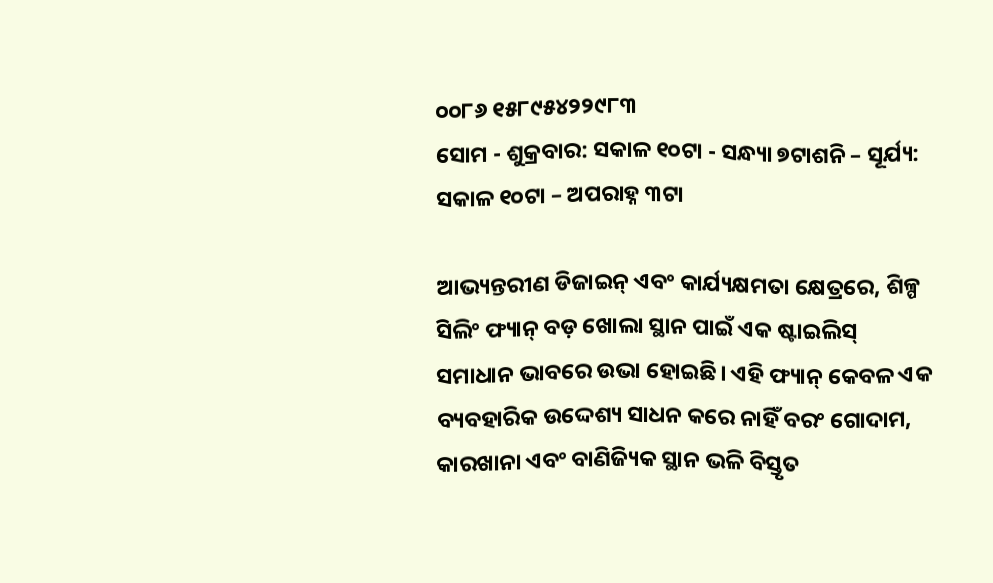୦୦୮୬ ୧୫୮୯୫୪୨୨୯୮୩
ସୋମ - ଶୁକ୍ରବାର: ସକାଳ ୧୦ଟା - ସନ୍ଧ୍ୟା ୭ଟାଶନି – ସୂର୍ଯ୍ୟ: ସକାଳ ୧୦ଟା – ଅପରାହ୍ନ ୩ଟା

ଆଭ୍ୟନ୍ତରୀଣ ଡିଜାଇନ୍ ଏବଂ କାର୍ଯ୍ୟକ୍ଷମତା କ୍ଷେତ୍ରରେ, ଶିଳ୍ପ ସିଲିଂ ଫ୍ୟାନ୍ ବଡ଼ ଖୋଲା ସ୍ଥାନ ପାଇଁ ଏକ ଷ୍ଟାଇଲିସ୍ ସମାଧାନ ଭାବରେ ଉଭା ହୋଇଛି। ଏହି ଫ୍ୟାନ୍ କେବଳ ଏକ ବ୍ୟବହାରିକ ଉଦ୍ଦେଶ୍ୟ ସାଧନ କରେ ନାହିଁ ବରଂ ଗୋଦାମ, କାରଖାନା ଏବଂ ବାଣିଜ୍ୟିକ ସ୍ଥାନ ଭଳି ବିସ୍ତୃତ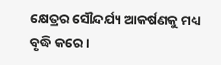କ୍ଷେତ୍ରର ସୌନ୍ଦର୍ଯ୍ୟ ଆକର୍ଷଣକୁ ମଧ୍ୟ ବୃଦ୍ଧି କରେ।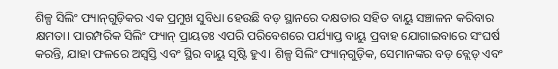ଶିଳ୍ପ ସିଲିଂ ଫ୍ୟାନ୍‌ଗୁଡ଼ିକର ଏକ ପ୍ରମୁଖ ସୁବିଧା ହେଉଛି ବଡ଼ ସ୍ଥାନରେ ଦକ୍ଷତାର ସହିତ ବାୟୁ ସଞ୍ଚାଳନ କରିବାର କ୍ଷମତା। ପାରମ୍ପରିକ ସିଲିଂ ଫ୍ୟାନ୍ ପ୍ରାୟତଃ ଏପରି ପରିବେଶରେ ପର୍ଯ୍ୟାପ୍ତ ବାୟୁ ପ୍ରବାହ ଯୋଗାଇବାରେ ସଂଘର୍ଷ କରନ୍ତି, ଯାହା ଫଳରେ ଅସ୍ୱସ୍ତି ଏବଂ ସ୍ଥିର ବାୟୁ ସୃଷ୍ଟି ହୁଏ। ଶିଳ୍ପ ସିଲିଂ ଫ୍ୟାନ୍‌ଗୁଡ଼ିକ, ସେମାନଙ୍କର ବଡ଼ ବ୍ଲେଡ୍ ଏବଂ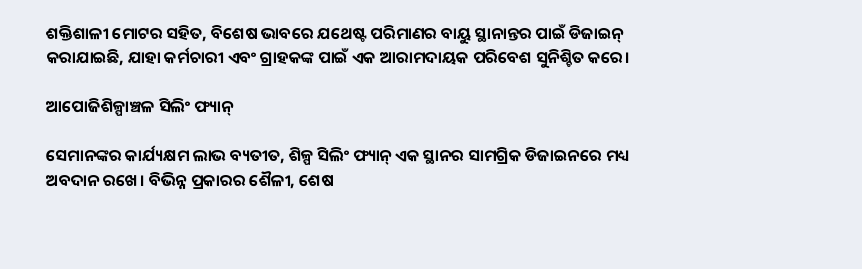ଶକ୍ତିଶାଳୀ ମୋଟର ସହିତ, ବିଶେଷ ଭାବରେ ଯଥେଷ୍ଟ ପରିମାଣର ବାୟୁ ସ୍ଥାନାନ୍ତର ପାଇଁ ଡିଜାଇନ୍ କରାଯାଇଛି, ଯାହା କର୍ମଚାରୀ ଏବଂ ଗ୍ରାହକଙ୍କ ପାଇଁ ଏକ ଆରାମଦାୟକ ପରିବେଶ ସୁନିଶ୍ଚିତ କରେ।

ଆପୋଜିଶିଳ୍ପାଞ୍ଚଳ ସିଲିଂ ଫ୍ୟାନ୍

ସେମାନଙ୍କର କାର୍ଯ୍ୟକ୍ଷମ ଲାଭ ବ୍ୟତୀତ, ଶିଳ୍ପ ସିଲିଂ ଫ୍ୟାନ୍ ଏକ ସ୍ଥାନର ସାମଗ୍ରିକ ଡିଜାଇନରେ ମଧ୍ୟ ଅବଦାନ ରଖେ। ବିଭିନ୍ନ ପ୍ରକାରର ଶୈଳୀ, ଶେଷ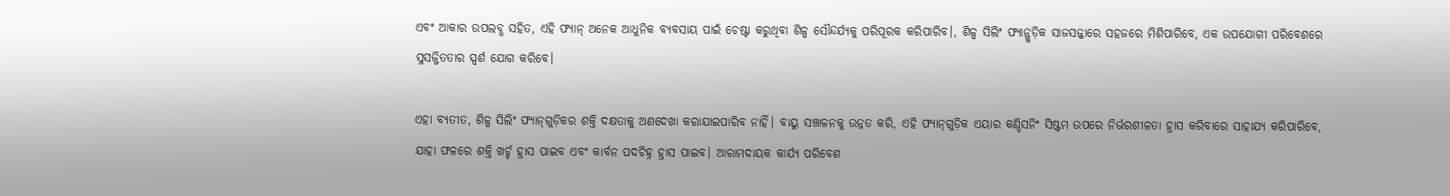ଏବଂ ଆକାର ଉପଲବ୍ଧ ସହିତ, ଏହି ଫ୍ୟାନ୍ ଅନେକ ଆଧୁନିକ ବ୍ୟବସାୟ ପାଇଁ ଚେଷ୍ଟା କରୁଥିବା ଶିଳ୍ପ ସୌନ୍ଦର୍ଯ୍ୟକୁ ପରିପୂରକ କରିପାରିବ।, ଶିଳ୍ପ ସିଲିଂ ଫ୍ୟାନ୍ଗୁଡ଼ିକ ସାଜସଜ୍ଜାରେ ସହଜରେ ମିଶିପାରିବେ, ଏକ ଉପଯୋଗୀ ପରିବେଶରେ ସୁସଜ୍ଜିତତାର ସ୍ପର୍ଶ ଯୋଗ କରିବେ।

ଏହା ବ୍ୟତୀତ, ଶିଳ୍ପ ସିଲିଂ ଫ୍ୟାନ୍‌ଗୁଡ଼ିକର ଶକ୍ତି ଦକ୍ଷତାକୁ ଅଣଦେଖା କରାଯାଇପାରିବ ନାହିଁ। ବାୟୁ ସଞ୍ଚାଳନକୁ ଉନ୍ନତ କରି, ଏହି ଫ୍ୟାନ୍‌ଗୁଡ଼ିକ ଏୟାର କଣ୍ଡିସନିଂ ସିଷ୍ଟମ ଉପରେ ନିର୍ଭରଶୀଳତା ହ୍ରାସ କରିବାରେ ସାହାଯ୍ୟ କରିପାରିବେ, ଯାହା ଫଳରେ ଶକ୍ତି ଖର୍ଚ୍ଚ ହ୍ରାସ ପାଇବ ଏବଂ କାର୍ବନ ପଦଚିହ୍ନ ହ୍ରାସ ପାଇବ। ଆରାମଦାୟକ କାର୍ଯ୍ୟ ପରିବେଶ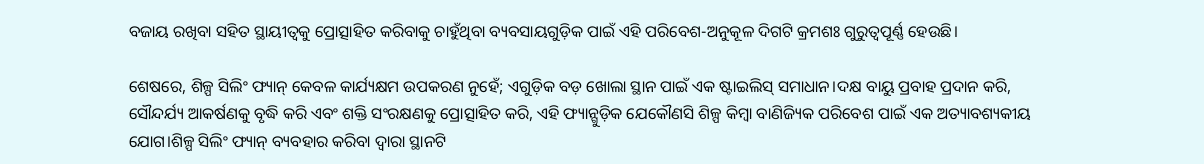ବଜାୟ ରଖିବା ସହିତ ସ୍ଥାୟୀତ୍ୱକୁ ପ୍ରୋତ୍ସାହିତ କରିବାକୁ ଚାହୁଁଥିବା ବ୍ୟବସାୟଗୁଡ଼ିକ ପାଇଁ ଏହି ପରିବେଶ-ଅନୁକୂଳ ଦିଗଟି କ୍ରମଶଃ ଗୁରୁତ୍ୱପୂର୍ଣ୍ଣ ହେଉଛି।

ଶେଷରେ, ଶିଳ୍ପ ସିଲିଂ ଫ୍ୟାନ୍ କେବଳ କାର୍ଯ୍ୟକ୍ଷମ ଉପକରଣ ନୁହେଁ; ଏଗୁଡ଼ିକ ବଡ଼ ଖୋଲା ସ୍ଥାନ ପାଇଁ ଏକ ଷ୍ଟାଇଲିସ୍ ସମାଧାନ।ଦକ୍ଷ ବାୟୁ ପ୍ରବାହ ପ୍ରଦାନ କରି, ସୌନ୍ଦର୍ଯ୍ୟ ଆକର୍ଷଣକୁ ବୃଦ୍ଧି କରି ଏବଂ ଶକ୍ତି ସଂରକ୍ଷଣକୁ ପ୍ରୋତ୍ସାହିତ କରି, ଏହି ଫ୍ୟାନ୍ଗୁଡ଼ିକ ଯେକୌଣସି ଶିଳ୍ପ କିମ୍ବା ବାଣିଜ୍ୟିକ ପରିବେଶ ପାଇଁ ଏକ ଅତ୍ୟାବଶ୍ୟକୀୟ ଯୋଗ।ଶିଳ୍ପ ସିଲିଂ ଫ୍ୟାନ୍ ବ୍ୟବହାର କରିବା ଦ୍ୱାରା ସ୍ଥାନଟି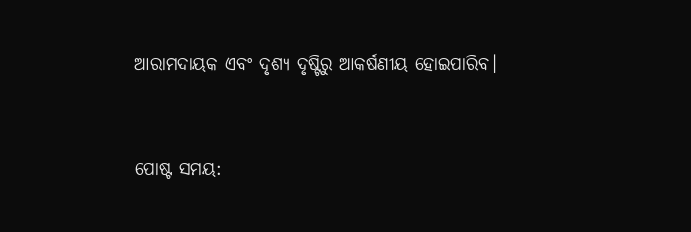ଆରାମଦାୟକ ଏବଂ ଦୃଶ୍ୟ ଦୃଷ୍ଟିରୁ ଆକର୍ଷଣୀୟ ହୋଇପାରିବ।


ପୋଷ୍ଟ ସମୟ: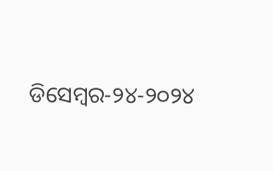ଡିସେମ୍ବର-୨୪-୨୦୨୪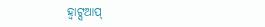ହ୍ୱାଟ୍ସଆପ୍